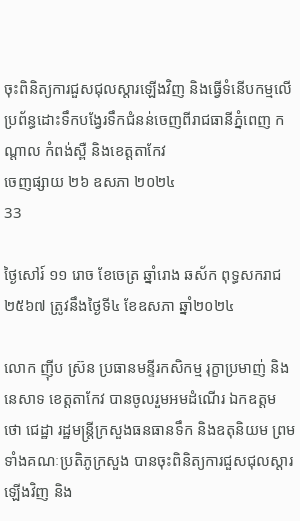ចុះពិនិត្យការជួសជុលស្តារឡើងវិញ និងធ្វើទំនើបកម្មលើប្រព័ន្ធដោះទឹកបង្វែរទឹកជំនន់ចេញពីរាជធានីភ្នំពេញ កណ្តាល កំពង់ស្ពឺ និងខេត្តតាកែវ
ចេញផ្សាយ ២៦ ឧសភា ២០២៤
33

ថ្ងៃសៅរ៍ ១១ រោច ខែចេត្រ ឆ្នាំរោង ឆស័ក ពុទ្ធសករាជ ២៥៦៧ ត្រូវនឹងថ្ងៃទី៤ ខែឧសភា ឆ្នាំ២០២៤

លោក ញ៉ីប ស្រ៊ន ប្រធានមន្ទីរកសិកម្ម រុក្ខាប្រមាញ់ និងនេសាទ ខេត្តតាកែវ បានចូលរួមអមដំណើរ ឯកឧត្តម ថោ ជេដ្ឋា រដ្ឋមន្រ្តីក្រសួងធនធានទឹក និងឧតុនិយម ព្រមទាំងគណៈប្រតិភូក្រសួង បានចុះពិនិត្យការជួសជុលស្តារឡើងវិញ និង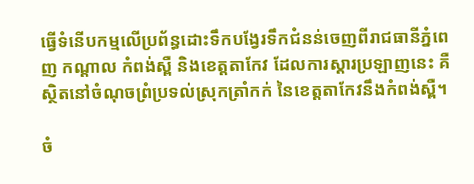ធ្វើទំនើបកម្មលើប្រព័ន្ធដោះទឹកបង្វែរទឹកជំនន់ចេញពីរាជធានីភ្នំពេញ កណ្តាល កំពង់ស្ពឺ និងខេត្តតាកែវ ដែលការស្តារប្រឡាញនេះ គឺស្ថិតនៅចំណុចព្រំប្រទល់ស្រុកត្រាំកក់ នៃខេត្តតាកែវនឹងកំពង់ស្ពឺ។

ចំ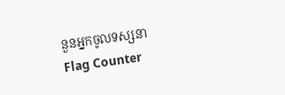នួនអ្នកចូលទស្សនា
Flag Counter